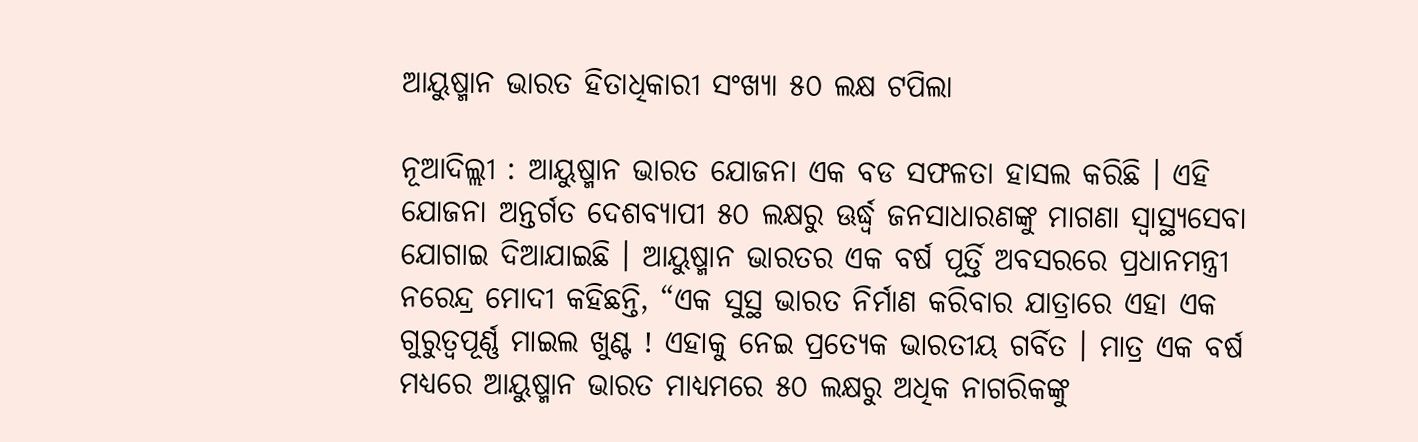ଆୟୁଷ୍ମାନ ଭାରତ ହିତାଧିକାରୀ ସଂଖ୍ୟା ୫୦ ଲକ୍ଷ ଟପିଲା

ନୂଆଦିଲ୍ଲୀ : ଆୟୁଷ୍ମାନ ଭାରତ ଯୋଜନା ଏକ ବଡ ସଫଳତା ହାସଲ କରିଛି । ଏହି ଯୋଜନା ଅନ୍ତର୍ଗତ ଦେଶବ୍ୟାପୀ ୫୦ ଲକ୍ଷରୁ ଊର୍ଦ୍ଧ୍ଵ ଜନସାଧାରଣଙ୍କୁ ମାଗଣା ସ୍ୱାସ୍ଥ୍ୟସେବା ଯୋଗାଇ ଦିଆଯାଇଛି । ଆୟୁଷ୍ମାନ ଭାରତର ଏକ ବର୍ଷ ପୂର୍ତ୍ତି ଅବସରରେ ପ୍ରଧାନମନ୍ତ୍ରୀ ନରେନ୍ଦ୍ର ମୋଦୀ କହିଛନ୍ତି, “ଏକ ସୁସ୍ଥ ଭାରତ ନିର୍ମାଣ କରିବାର ଯାତ୍ରାରେ ଏହା ଏକ ଗୁରୁତ୍ୱପୂର୍ଣ୍ଣ ମାଇଲ ଖୁଣ୍ଟ ! ଏହାକୁ ନେଇ ପ୍ରତ୍ୟେକ ଭାରତୀୟ ଗର୍ବିତ । ମାତ୍ର ଏକ ବର୍ଷ ମଧ୍ୟରେ ଆୟୁଷ୍ମାନ ଭାରତ ମାଧ୍ୟମରେ ୫୦ ଲକ୍ଷରୁ ଅଧିକ ନାଗରିକଙ୍କୁ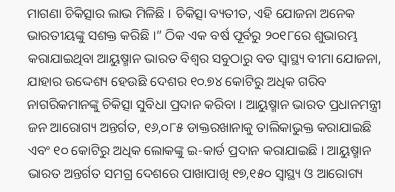ମାଗଣା ଚିକିତ୍ସାର ଲାଭ ମିଳିଛି । ଚିକିତ୍ସା ବ୍ୟତୀତ, ଏହି ଯୋଜନା ଅନେକ ଭାରତୀୟଙ୍କୁ ସଶକ୍ତ କରିଛି ।” ଠିକ ଏକ ବର୍ଷ ପୂର୍ବରୁ ୨୦୧୮ରେ ଶୁଭାରମ୍ଭ କରାଯାଇଥିବା ଆୟୁଷ୍ମାନ ଭାରତ ବିଶ୍ୱର ସବୁଠାରୁ ବଡ ସ୍ୱାସ୍ଥ୍ୟ ବୀମା ଯୋଜନା, ଯାହାର ଉଦ୍ଦେଶ୍ୟ ହେଉଛି ଦେଶର ୧୦.୭୪ କୋଟିରୁ ଅଧିକ ଗରିବ ନାଗରିକମାନଙ୍କୁ ଚିକିତ୍ସା ସୁବିଧା ପ୍ରଦାନ କରିବା । ଆୟୁଷ୍ମାନ ଭାରତ ପ୍ରଧାନମନ୍ତ୍ରୀ ଜନ ଆରୋଗ୍ୟ ଅନ୍ତର୍ଗତ, ୧୬,୦୮୫ ଡାକ୍ତରଖାନାକୁ ତାଲିକାଭୁକ୍ତ କରାଯାଇଛି ଏବଂ ୧୦ କୋଟିରୁ ଅଧିକ ଲୋକଙ୍କୁ ଇ-କାର୍ଡ ପ୍ରଦାନ କରାଯାଇଛି । ଆୟୁଷ୍ମାନ ଭାରତ ଅନ୍ତର୍ଗତ ସମଗ୍ର ଦେଶରେ ପାଖାପାଖି ୧୭,୧୫୦ ସ୍ୱାସ୍ଥ୍ୟ ଓ ଆରୋଗ୍ୟ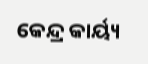କେନ୍ଦ୍ର କାର୍ୟ୍ୟ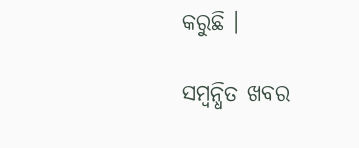କରୁଛି ।

ସମ୍ବନ୍ଧିତ ଖବର